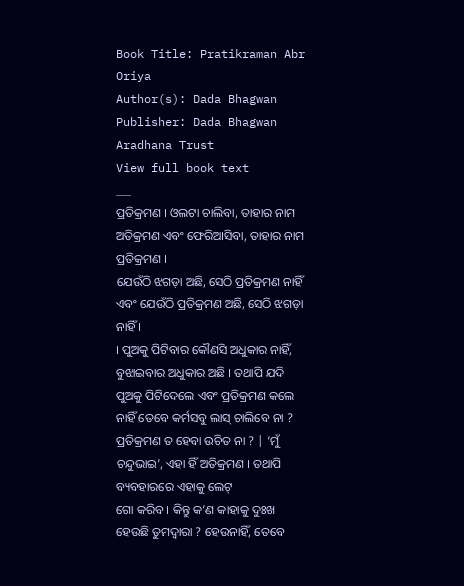Book Title: Pratikraman Abr Oriya
Author(s): Dada Bhagwan
Publisher: Dada Bhagwan Aradhana Trust
View full book text
___
ପ୍ରତିକ୍ରମଣ । ଓଲଟା ଚାଲିବା, ତାହାର ନାମ ଅତିକ୍ରମଣ ଏବଂ ଫେରିଆସିବା, ତାହାର ନାମ ପ୍ରତିକ୍ରମଣ ।
ଯେଉଁଠି ଝଗଡ଼ା ଅଛି, ସେଠି ପ୍ରତିକ୍ରମଣ ନାହିଁ ଏବଂ ଯେଉଁଠି ପ୍ରତିକ୍ରମଣ ଅଛି, ସେଠି ଝଗଡ଼ା ନାହିଁ ।
। ପୁଅକୁ ପିଟିବାର କୌଣସି ଅଧୁକାର ନାହିଁ, ବୁଝାଇବାର ଅଧୁକାର ଅଛି । ତଥାପି ଯଦି ପୁଅକୁ ପିଟିଦେଲେ ଏବଂ ପ୍ରତିକ୍ରମଣ କଲେ ନାହିଁ ତେବେ କର୍ମସବୁ ଲାସ୍ ଚାଲିବେ ନା ? ପ୍ରତିକ୍ରମଣ ତ ହେବା ଉଚିତ ନା ? | ‘ମୁଁ ଚନ୍ଦୁଭାଇ’, ଏହା ହିଁ ଅତିକ୍ରମଣ । ତଥାପି ବ୍ୟବହାରରେ ଏହାକୁ ଲେଟ୍
ଗୋ କରିବ । କିନ୍ତୁ କ’ଣ କାହାକୁ ଦୁଃଖ ହେଉଛି ତୁମଦ୍ୱାରା ? ହେଉନାହିଁ, ତେବେ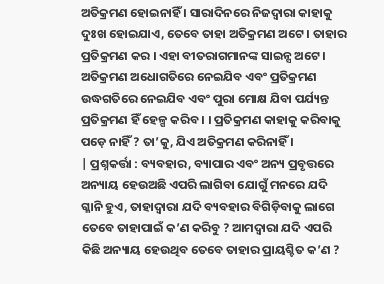ଅତିକ୍ରମଣ ହୋଇନାହିଁ । ସାରାଦିନରେ ନିଜଦ୍ଵାରା କାହାକୁ ଦୁଃଖ ହୋଇଯାଏ, ତେବେ ତାହା ଅତିକ୍ରମଣ ଅଟେ । ତାହାର ପ୍ରତିକ୍ରମଣ କର । ଏହା ବୀତରାଗମାନଙ୍କ ସାଇନ୍ସ ଅଟେ । ଅତିକ୍ରମଣ ଅଧୋଗତିରେ ନେଇଯିବ ଏବଂ ପ୍ରତିକ୍ରମଣ ଉଦ୍ଧଗତିରେ ନେଇଯିବ ଏବଂ ପୁରା ମୋକ୍ଷ ଯିବା ପର୍ଯ୍ୟନ୍ତ ପ୍ରତିକ୍ରମଣ ହିଁ ହେଳ୍ପ କରିବ । । ପ୍ରତିକ୍ରମଣ କାହାକୁ କରିବାକୁ ପଡ଼େ ନାହିଁ ? ତା’କୁ, ଯିଏ ଅତିକ୍ରମଣ କରିନାହିଁ ।
| ପ୍ରଶ୍ନକର୍ତ୍ତା : ବ୍ୟବହାର, ବ୍ୟାପାର ଏବଂ ଅନ୍ୟ ପ୍ରବୃତ୍ତରେ ଅନ୍ୟାୟ ହେଉଅଛି ଏପରି ଲାଗିବା ଯୋଗୁଁ ମନରେ ଯଦି ଗ୍ଳାନି ହୁଏ, ତାହାଦ୍ବାରା ଯଦି ବ୍ୟବହାର ବିଗିଡ଼ିବାକୁ ଲାଗେ ତେବେ ତାହାପାଇଁ କ’ଣ କରିବୁ ? ଆମଦ୍ଵାରା ଯଦି ଏପରି କିଛି ଅନ୍ୟାୟ ହେଉଥିବ ତେବେ ତାହାର ପ୍ରାୟଶ୍ଚିତ କ’ଣ ?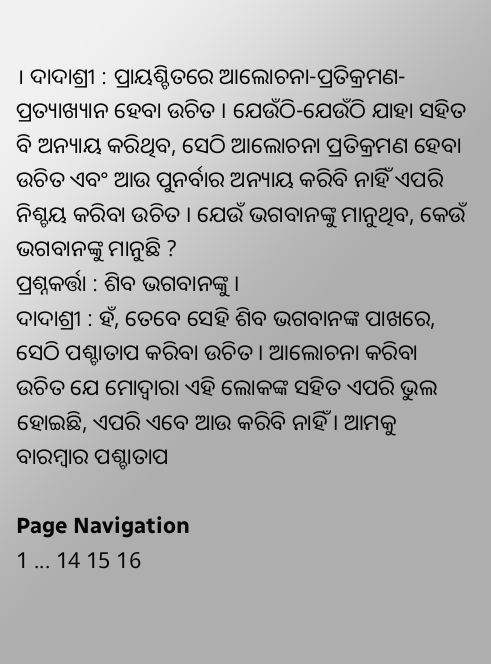। ଦାଦାଶ୍ରୀ : ପ୍ରାୟଶ୍ଚିତରେ ଆଲୋଚନା-ପ୍ରତିକ୍ରମଣ-ପ୍ରତ୍ୟାଖ୍ୟାନ ହେବା ଉଚିତ । ଯେଉଁଠି-ଯେଉଁଠି ଯାହା ସହିତ ବି ଅନ୍ୟାୟ କରିଥିବ, ସେଠି ଆଲୋଚନା ପ୍ରତିକ୍ରମଣ ହେବା ଉଚିତ ଏବଂ ଆଉ ପୁନର୍ବାର ଅନ୍ୟାୟ କରିବି ନାହିଁ ଏପରି ନିଶ୍ଚୟ କରିବା ଉଚିତ । ଯେଉଁ ଭଗବାନଙ୍କୁ ମାନୁଥିବ, କେଉଁ ଭଗବାନଙ୍କୁ ମାନୁଛି ?
ପ୍ରଶ୍ନକର୍ତ୍ତା : ଶିବ ଭଗବାନଙ୍କୁ ।
ଦାଦାଶ୍ରୀ : ହଁ, ତେବେ ସେହି ଶିବ ଭଗବାନଙ୍କ ପାଖରେ, ସେଠି ପଶ୍ଚାତାପ କରିବା ଉଚିତ । ଆଲୋଚନା କରିବା ଉଚିତ ଯେ ମୋଦ୍ଵାରା ଏହି ଲୋକଙ୍କ ସହିତ ଏପରି ଭୁଲ ହୋଇଛି, ଏପରି ଏବେ ଆଉ କରିବି ନାହିଁ । ଆମକୁ ବାରମ୍ବାର ପଶ୍ଚାତାପ

Page Navigation
1 ... 14 15 16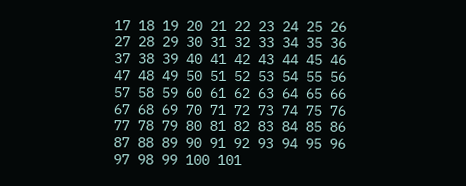17 18 19 20 21 22 23 24 25 26 27 28 29 30 31 32 33 34 35 36 37 38 39 40 41 42 43 44 45 46 47 48 49 50 51 52 53 54 55 56 57 58 59 60 61 62 63 64 65 66 67 68 69 70 71 72 73 74 75 76 77 78 79 80 81 82 83 84 85 86 87 88 89 90 91 92 93 94 95 96 97 98 99 100 101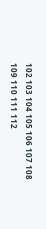102 103 104 105 106 107 108 109 110 111 112